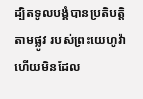ដ្បិតទូលបង្គំបានប្រតិបត្តិតាមផ្លូវ របស់ព្រះយេហូវ៉ា ហើយមិនដែល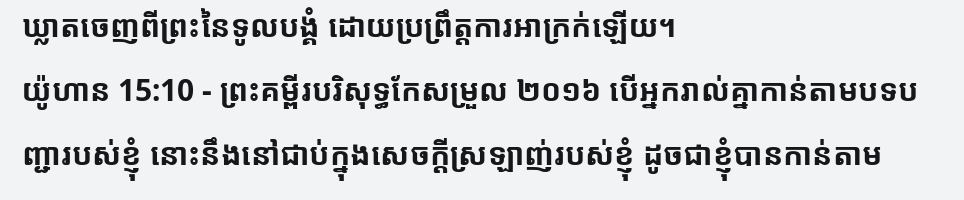ឃ្លាតចេញពីព្រះនៃទូលបង្គំ ដោយប្រព្រឹត្តការអាក្រក់ឡើយ។
យ៉ូហាន 15:10 - ព្រះគម្ពីរបរិសុទ្ធកែសម្រួល ២០១៦ បើអ្នករាល់គ្នាកាន់តាមបទបញ្ជារបស់ខ្ញុំ នោះនឹងនៅជាប់ក្នុងសេចក្តីស្រឡាញ់របស់ខ្ញុំ ដូចជាខ្ញុំបានកាន់តាម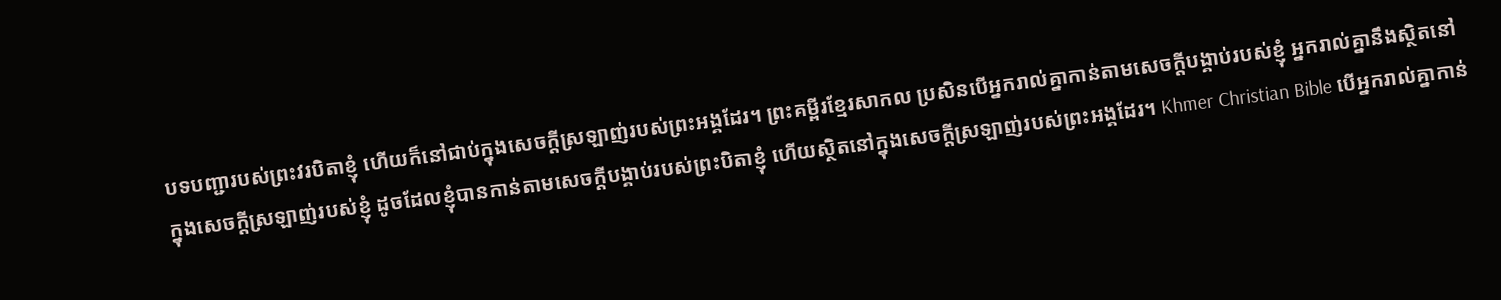បទបញ្ជារបស់ព្រះវរបិតាខ្ញុំ ហើយក៏នៅជាប់ក្នុងសេចក្តីស្រឡាញ់របស់ព្រះអង្គដែរ។ ព្រះគម្ពីរខ្មែរសាកល ប្រសិនបើអ្នករាល់គ្នាកាន់តាមសេចក្ដីបង្គាប់របស់ខ្ញុំ អ្នករាល់គ្នានឹងស្ថិតនៅក្នុងសេចក្ដីស្រឡាញ់របស់ខ្ញុំ ដូចដែលខ្ញុំបានកាន់តាមសេចក្ដីបង្គាប់របស់ព្រះបិតាខ្ញុំ ហើយស្ថិតនៅក្នុងសេចក្ដីស្រឡាញ់របស់ព្រះអង្គដែរ។ Khmer Christian Bible បើអ្នករាល់គ្នាកាន់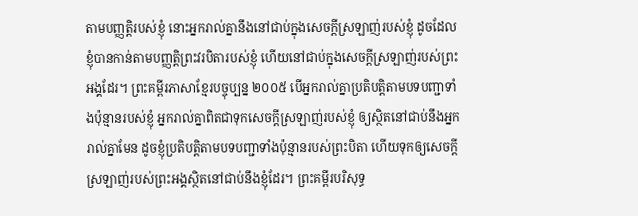តាមបញ្ញត្តិរបស់ខ្ញុំ នោះអ្នករាល់គ្នានឹងនៅជាប់ក្នុងសេចក្ដីស្រឡាញ់របស់ខ្ញុំ ដូចដែលខ្ញុំបានកាន់តាមបញ្ញត្តិព្រះវរបិតារបស់ខ្ញុំ ហើយនៅជាប់ក្នុងសេចក្ដីស្រឡាញ់របស់ព្រះអង្គដែរ។ ព្រះគម្ពីរភាសាខ្មែរបច្ចុប្បន្ន ២០០៥ បើអ្នករាល់គ្នាប្រតិបត្តិតាមបទបញ្ជាទាំងប៉ុន្មានរបស់ខ្ញុំ អ្នករាល់គ្នាពិតជាទុកសេចក្ដីស្រឡាញ់របស់ខ្ញុំ ឲ្យស្ថិតនៅជាប់នឹងអ្នករាល់គ្នាមែន ដូចខ្ញុំប្រតិបត្តិតាមបទបញ្ជាទាំងប៉ុន្មានរបស់ព្រះបិតា ហើយទុកឲ្យសេចក្ដីស្រឡាញ់របស់ព្រះអង្គស្ថិតនៅជាប់នឹងខ្ញុំដែរ។ ព្រះគម្ពីរបរិសុទ្ធ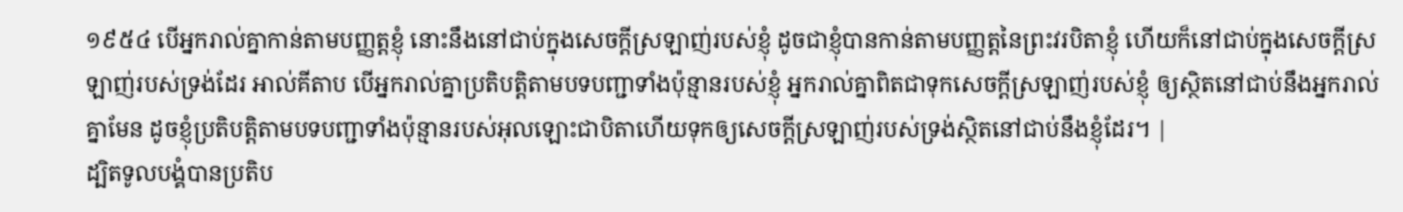១៩៥៤ បើអ្នករាល់គ្នាកាន់តាមបញ្ញត្តខ្ញុំ នោះនឹងនៅជាប់ក្នុងសេចក្ដីស្រឡាញ់របស់ខ្ញុំ ដូចជាខ្ញុំបានកាន់តាមបញ្ញត្តនៃព្រះវរបិតាខ្ញុំ ហើយក៏នៅជាប់ក្នុងសេចក្ដីស្រឡាញ់របស់ទ្រង់ដែរ អាល់គីតាប បើអ្នករាល់គ្នាប្រតិបត្ដិតាមបទបញ្ជាទាំងប៉ុន្មានរបស់ខ្ញុំ អ្នករាល់គ្នាពិតជាទុកសេចក្ដីស្រឡាញ់របស់ខ្ញុំ ឲ្យស្ថិតនៅជាប់នឹងអ្នករាល់គ្នាមែន ដូចខ្ញុំប្រតិបត្ដិតាមបទបញ្ជាទាំងប៉ុន្មានរបស់អុលឡោះជាបិតាហើយទុកឲ្យសេចក្ដីស្រឡាញ់របស់ទ្រង់ស្ថិតនៅជាប់នឹងខ្ញុំដែរ។ |
ដ្បិតទូលបង្គំបានប្រតិប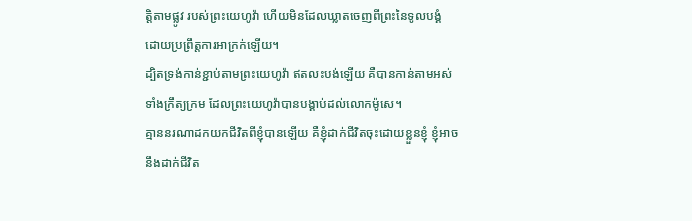ត្តិតាមផ្លូវ របស់ព្រះយេហូវ៉ា ហើយមិនដែលឃ្លាតចេញពីព្រះនៃទូលបង្គំ ដោយប្រព្រឹត្តការអាក្រក់ឡើយ។
ដ្បិតទ្រង់កាន់ខ្ជាប់តាមព្រះយេហូវ៉ា ឥតលះបង់ឡើយ គឺបានកាន់តាមអស់ទាំងក្រឹត្យក្រម ដែលព្រះយេហូវ៉ាបានបង្គាប់ដល់លោកម៉ូសេ។
គ្មាននរណាដកយកជីវិតពីខ្ញុំបានឡើយ គឺខ្ញុំដាក់ជីវិតចុះដោយខ្លួនខ្ញុំ ខ្ញុំអាចនឹងដាក់ជីវិត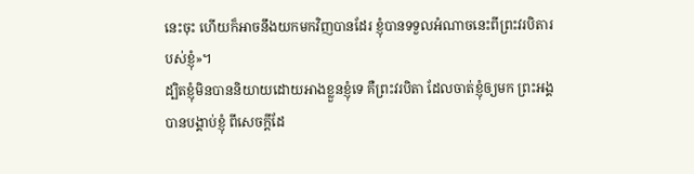នេះចុះ ហើយក៏អាចនឹងយកមកវិញបានដែរ ខ្ញុំបានទទួលអំណាចនេះពីព្រះវរបិតារបស់ខ្ញុំ»។
ដ្បិតខ្ញុំមិនបាននិយាយដោយអាងខ្លួនខ្ញុំទេ គឺព្រះវរបិតា ដែលចាត់ខ្ញុំឲ្យមក ព្រះអង្គបានបង្គាប់ខ្ញុំ ពីសេចក្តីដែ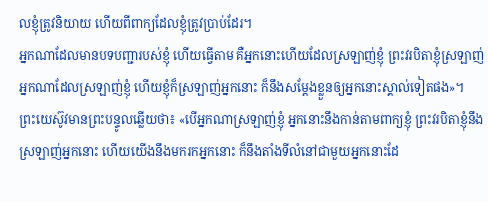លខ្ញុំត្រូវនិយាយ ហើយពីពាក្យដែលខ្ញុំត្រូវប្រាប់ដែរ។
អ្នកណាដែលមានបទបញ្ជារបស់ខ្ញុំ ហើយធ្វើតាម គឺអ្នកនោះហើយដែលស្រឡាញ់ខ្ញុំ ព្រះវរបិតាខ្ញុំស្រឡាញ់អ្នកណាដែលស្រឡាញ់ខ្ញុំ ហើយខ្ញុំក៏ស្រឡាញ់អ្នកនោះ ក៏នឹងសម្តែងខ្លួនឲ្យអ្នកនោះស្គាល់ទៀតផង»។
ព្រះយេស៊ូវមានព្រះបន្ទូលឆ្លើយថា៖ «បើអ្នកណាស្រឡាញ់ខ្ញុំ អ្នកនោះនឹងកាន់តាមពាក្យខ្ញុំ ព្រះវរបិតាខ្ញុំនឹងស្រឡាញ់អ្នកនោះ ហើយយើងនឹងមករកអ្នកនោះ ក៏នឹងតាំងទីលំនៅជាមួយអ្នកនោះដែ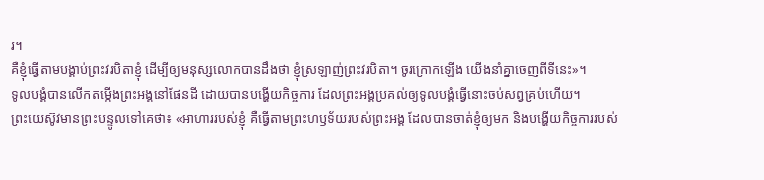រ។
គឺខ្ញុំធ្វើតាមបង្គាប់ព្រះវរបិតាខ្ញុំ ដើម្បីឲ្យមនុស្សលោកបានដឹងថា ខ្ញុំស្រឡាញ់ព្រះវរបិតា។ ចូរក្រោកឡើង យើងនាំគ្នាចេញពីទីនេះ»។
ទូលបង្គំបានលើកតម្កើងព្រះអង្គនៅផែនដី ដោយបានបង្ហើយកិច្ចការ ដែលព្រះអង្គប្រគល់ឲ្យទូលបង្គំធ្វើនោះចប់សព្វគ្រប់ហើយ។
ព្រះយេស៊ូវមានព្រះបន្ទូលទៅគេថា៖ «អាហាររបស់ខ្ញុំ គឺធ្វើតាមព្រះហឫទ័យរបស់ព្រះអង្គ ដែលបានចាត់ខ្ញុំឲ្យមក និងបង្ហើយកិច្ចការរបស់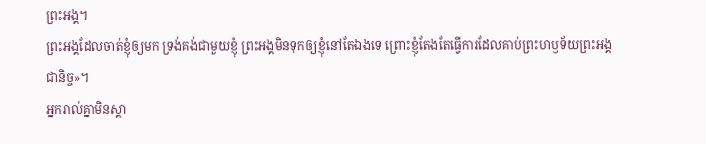ព្រះអង្គ។
ព្រះអង្គដែលចាត់ខ្ញុំឲ្យមក ទ្រង់គង់ជាមួយខ្ញុំ ព្រះអង្គមិនទុកឲ្យខ្ញុំនៅតែឯងទេ ព្រោះខ្ញុំតែងតែធ្វើការដែលគាប់ព្រះហឫទ័យព្រះអង្គជានិច្ច»។
អ្នករាល់គ្នាមិនស្គា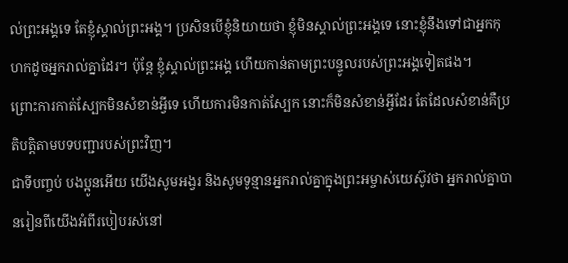ល់ព្រះអង្គទេ តែខ្ញុំស្គាល់ព្រះអង្គ។ ប្រសិនបើខ្ញុំនិយាយថា ខ្ញុំមិនស្គាល់ព្រះអង្គទេ នោះខ្ញុំនឹងទៅជាអ្នកកុហកដូចអ្នករាល់គ្នាដែរ។ ប៉ុន្តែ ខ្ញុំស្គាល់ព្រះអង្គ ហើយកាន់តាមព្រះបន្ទូលរបស់ព្រះអង្គទៀតផង។
ព្រោះការកាត់ស្បែកមិនសំខាន់អ្វីទេ ហើយការមិនកាត់ស្បែក នោះក៏មិនសំខាន់អ្វីដែរ តែដែលសំខាន់គឺប្រតិបត្តិតាមបទបញ្ជារបស់ព្រះវិញ។
ជាទីបញ្ចប់ បងប្អូនអើយ យើងសូមអង្វរ និងសូមទូន្មានអ្នករាល់គ្នាក្នុងព្រះអម្ចាស់យេស៊ូវថា អ្នករាល់គ្នាបានរៀនពីយើងអំពីរបៀបរស់នៅ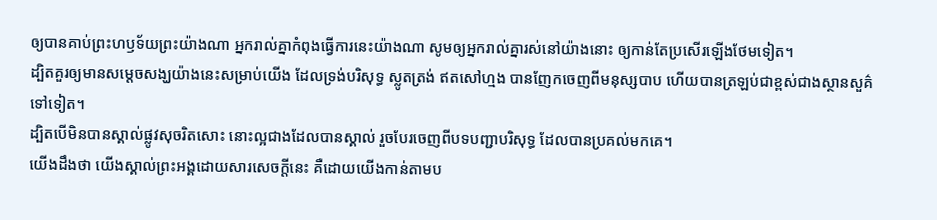ឲ្យបានគាប់ព្រះហឫទ័យព្រះយ៉ាងណា អ្នករាល់គ្នាកំពុងធ្វើការនេះយ៉ាងណា សូមឲ្យអ្នករាល់គ្នារស់នៅយ៉ាងនោះ ឲ្យកាន់តែប្រសើរឡើងថែមទៀត។
ដ្បិតគួរឲ្យមានសម្តេចសង្ឃយ៉ាងនេះសម្រាប់យើង ដែលទ្រង់បរិសុទ្ធ ស្លូតត្រង់ ឥតសៅហ្មង បានញែកចេញពីមនុស្សបាប ហើយបានត្រឡប់ជាខ្ពស់ជាងស្ថានសួគ៌ទៅទៀត។
ដ្បិតបើមិនបានស្គាល់ផ្លូវសុចរិតសោះ នោះល្អជាងដែលបានស្គាល់ រួចបែរចេញពីបទបញ្ជាបរិសុទ្ធ ដែលបានប្រគល់មកគេ។
យើងដឹងថា យើងស្គាល់ព្រះអង្គដោយសារសេចក្ដីនេះ គឺដោយយើងកាន់តាមប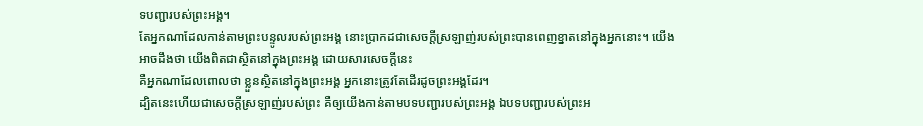ទបញ្ជារបស់ព្រះអង្គ។
តែអ្នកណាដែលកាន់តាមព្រះបន្ទូលរបស់ព្រះអង្គ នោះប្រាកដជាសេចក្ដីស្រឡាញ់របស់ព្រះបានពេញខ្នាតនៅក្នុងអ្នកនោះ។ យើងអាចដឹងថា យើងពិតជាស្ថិតនៅក្នុងព្រះអង្គ ដោយសារសេចក្ដីនេះ
គឺអ្នកណាដែលពោលថា ខ្លួនស្ថិតនៅក្នុងព្រះអង្គ អ្នកនោះត្រូវតែដើរដូចព្រះអង្គដែរ។
ដ្បិតនេះហើយជាសេចក្ដីស្រឡាញ់របស់ព្រះ គឺឲ្យយើងកាន់តាមបទបញ្ជារបស់ព្រះអង្គ ឯបទបញ្ជារបស់ព្រះអ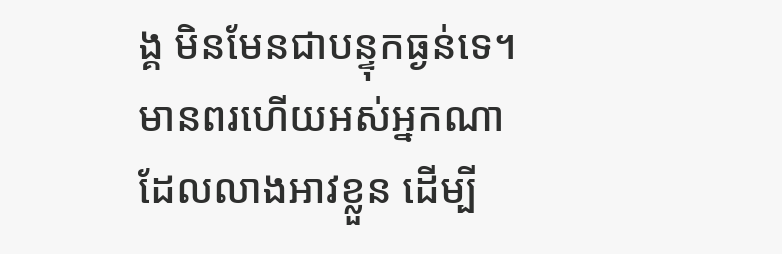ង្គ មិនមែនជាបន្ទុកធ្ងន់ទេ។
មានពរហើយអស់អ្នកណាដែលលាងអាវខ្លួន ដើម្បី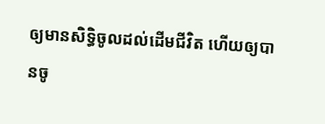ឲ្យមានសិទ្ធិចូលដល់ដើមជីវិត ហើយឲ្យបានចូ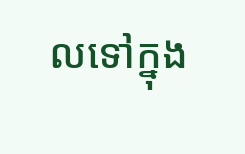លទៅក្នុង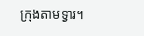ក្រុងតាមទ្វារ។